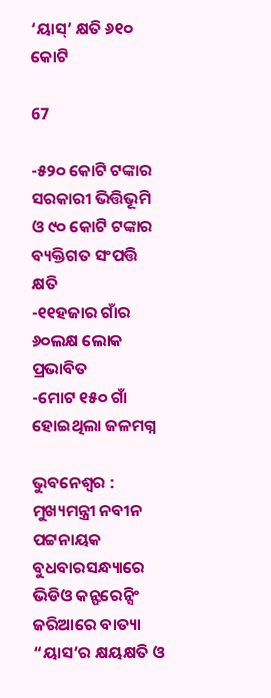‘ୟାସ୍’ କ୍ଷତି ୬୧୦ କୋଟି

67

-୫୨୦ କୋଟି ଟଙ୍କାର ସରକାରୀ ଭିତ୍ତିଭୂମି ଓ ୯୦ କୋଟି ଟଙ୍କାର ବ୍ୟକ୍ତିଗତ ସଂପତ୍ତି କ୍ଷତି
-୧୧ହଜାର ଗାଁର ୬୦ଲକ୍ଷ ଲୋକ ପ୍ରଭାବିତ
-ମୋଟ ୧୫୦ ଗାଁ ହୋଇଥିଲା ଜଳମଗ୍ନ

ଭୁବନେଶ୍ୱର : ମୁଖ୍ୟମନ୍ତ୍ରୀ ନବୀନ ପଟ୍ଟନାୟକ ବୁଧବାରସନ୍ଧ୍ୟାରେ ଭିଡିଓ କନ୍ଫରେନ୍ସିଂ ଜରିଆରେ ବାତ୍ୟା “ୟାସ’ର କ୍ଷୟକ୍ଷତି ଓ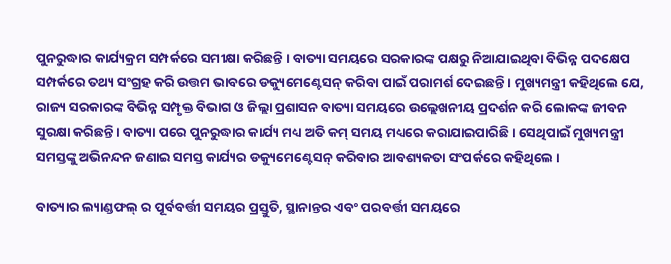ପୁନରୁଦ୍ଧାର କାର୍ଯ୍ୟକ୍ରମ ସମ୍ପର୍କରେ ସମୀକ୍ଷା କରିଛନ୍ତି । ବାତ୍ୟା ସମୟରେ ସରକାରଙ୍କ ପକ୍ଷରୁ ନିଆଯାଇଥିବା ବିଭିନ୍ନ ପଦକ୍ଷେପ ସମ୍ପର୍କରେ ତଥ୍ୟ ସଂଗ୍ରହ କରି ଉତ୍ତମ ଭାବରେ ଡକ୍ୟୁମେଣ୍ଟେସନ୍ କରିବା ପାଇଁ ପରାମର୍ଶ ଦେଇଛନ୍ତି । ମୁଖ୍ୟମନ୍ତ୍ରୀ କହିଥିଲେ ଯେ, ରାଜ୍ୟ ସରକାରଙ୍କ ବିଭିନ୍ନ ସମ୍ପୃକ୍ତ ବିଭାଗ ଓ ଜିଲ୍ଲା ପ୍ରଶାସନ ବାତ୍ୟା ସମୟରେ ଉଲ୍ଲେଖନୀୟ ପ୍ରଦର୍ଶନ କରି ଲୋକଙ୍କ ଜୀବନ ସୁରକ୍ଷା କରିଛନ୍ତି । ବାତ୍ୟା ପରେ ପୁନରୁଦ୍ଧାର କାର୍ଯ୍ୟ ମଧ୍ୟ ଅତି କମ୍ ସମୟ ମଧ୍ୟରେ କରାଯାଇପାରିଛି । ସେଥିପାଇଁ ମୁଖ୍ୟମନ୍ତ୍ରୀ ସମସ୍ତଙ୍କୁ ଅଭିନନ୍ଦନ ଜଣାଇ ସମସ୍ତ କାର୍ଯ୍ୟର ଡକ୍ୟୁମେଣ୍ଟେସନ୍ କରିବାର ଆବଶ୍ୟକତା ସଂପର୍କରେ କହିଥିଲେ ।

ବାତ୍ୟାର ଲ୍ୟାଣ୍ଡଫଲ୍ ର ପୂର୍ବବର୍ତ୍ତୀ ସମୟର ପ୍ରସ୍ତୁତି, ସ୍ଥାନାନ୍ତର ଏବଂ ପରବର୍ତ୍ତୀ ସମୟରେ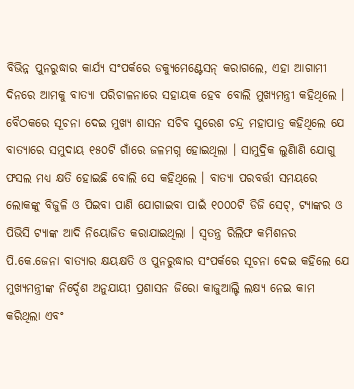ବିଭିନ୍ନ ପୁନରୁଦ୍ଧାର କାର୍ଯ୍ୟ ସଂପର୍କରେ ଡକ୍ୟୁମେଣ୍ଟେସନ୍ କରାଗଲେ, ଏହା ଆଗାମୀ ଦିନରେ ଆମକୁ ବାତ୍ୟା ପରିଚାଳନାରେ ସହାୟକ ହେବ ବୋଲି ମୁଖ୍ୟମନ୍ତ୍ରୀ କହିଥିଲେ । ବୈଠକରେ ସୂଚନା ଦେଇ ମୁଖ୍ୟ ଶାସନ ସଚିବ ସୁରେଶ ଚନ୍ଦ୍ର ମହାପାତ୍ର କହିଥିଲେ ଯେ ବାତ୍ୟାରେ ସମୁଦାୟ ୧୫୦ଟି ଗାଁରେ ଜଳମଗ୍ନ ହୋଇଥିଲା । ସାମୁଦ୍ରିକ ଲୁଣିାଣି ଯୋଗୁ ଫସଲ ମଧ୍ୟ କ୍ଷତି ହୋଇଛି ବୋଲି ସେ କହିଥିଲେ । ବାତ୍ୟା ପରବର୍ତ୍ତୀ ସମୟରେ ଲୋକଙ୍କୁ ବିଜୁଳି ଓ ପିଇବା ପାଣି ଯୋଗାଇବା ପାଇଁ ୧୦୦୦ଟି ଡିଜି ସେଟ୍, ଟ୍ୟାଙ୍କର ଓ ପିଭିସି ଟ୍ୟାଙ୍କ ଆଦି ନିୟୋଜିତ କରାଯାଇଥିଲା । ସ୍ୱତନ୍ତ୍ର ରିଲିଫ କମିଶନର ପି.କେ.ଜେନା ବାତ୍ୟାର କ୍ଷୟକ୍ଷତି ଓ ପୁନରୁଦ୍ଧାର ସଂପର୍କରେ ସୂଚନା ଦେଇ କହିଲେ ଯେ ମୁଖ୍ୟମନ୍ତ୍ରୀଙ୍କ ନିର୍ଦ୍ଦେଶ ଅନୁଯାୟୀ ପ୍ରଶାସନ ଜିରୋ କାଜୁଆଲ୍ଟି ଲକ୍ଷ୍ୟ ନେଇ କାମ କରିଥିଲା ଏବଂ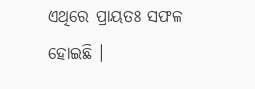ଏଥିରେ ପ୍ରାୟତଃ ସଫଳ ହୋଇଛି ।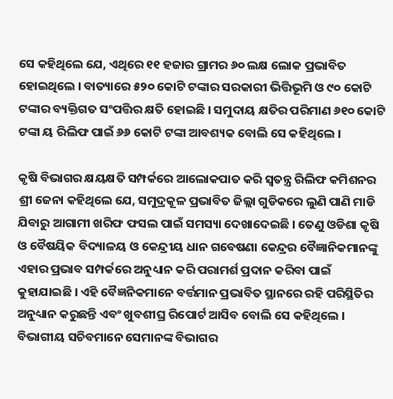ସେ କହିଥିଲେ ଯେ, ଏଥିରେ ୧୧ ହଜାର ଗ୍ରାମର ୬୦ ଲକ୍ଷ ଲୋକ ପ୍ରଭାବିତ ହୋଇଥିଲେ । ବାତ୍ୟାରେ ୫୨୦ କୋଟି ଟଙ୍କାର ସରକାରୀ ଭିତ୍ତିଭୂମି ଓ ୯୦ କୋଟି ଟଙ୍କାର ବ୍ୟକ୍ତିଗତ ସଂପତ୍ତିର କ୍ଷତି ହୋଇଛି । ସମୁଦାୟ କ୍ଷତିର ପରିମାଣ ୬୧୦ କୋଟି ଟଙ୍କା ୟ ରିଲିଫ ପାଇଁ ୬୬ କୋଟି ଟଙ୍କା ଆବଶ୍ୟକ ବୋଲି ସେ କହିଥିଲେ ।

କୃଷି ବିଭାଗର କ୍ଷୟକ୍ଷତି ସମ୍ପର୍କରେ ଆଲୋକପାତ କରି ସ୍ୱତନ୍ତ୍ର ରିଲିଫ କମିଶନର ଶ୍ରୀ ଜେନା କହିଥିଲେ ଯେ, ସମୁଦ୍ରକୂଳ ପ୍ରଭାବିତ ଜିଲ୍ଲା ଗୁଡିକରେ ଲୁଣି ପାଣି ମାଡି ଯିବାରୁ ଆଗାମୀ ଖରିଫ ଫସଲ ପାଇଁ ସମସ୍ୟା ଦେଖାଦେଇଛି । ତେଣୁ ଓଡିଶା କୃଷି ଓ ବୈଷୟିକ ବିଦ୍ୟାଳୟ ଓ କେନ୍ଦ୍ରୀୟ ଧାନ ଗବେଷଣା କେନ୍ଦ୍ରର ବୈଜ୍ଞାନିକମାନଙ୍କୁ ଏହାର ପ୍ରଭାବ ସମ୍ପର୍କରେ ଅନୁଧ୍ୟାନ କରି ପରାମର୍ଶ ପ୍ରଦାନ କରିବା ପାଇଁ କୁହାଯାଇଛି । ଏହି ବୈଜ୍ଞନିକମାନେ ବର୍ତ୍ତମାନ ପ୍ରଭାବିତ ସ୍ଥାନରେ ରହି ପରିସ୍ଥିତିର ଅନୁଧ୍ୟାନ କରୁଛନ୍ତି ଏବଂ ଖୁବଶୀଘ୍ର ରିପୋର୍ଟ ଆସିବ ବୋଲି ସେ କହିଥିଲେ । ବିଭାଗୀୟ ସଚିବମାନେ ସେମାନଙ୍କ ବିଭାଗର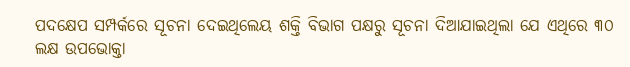ପଦକ୍ଷେପ ସମ୍ପର୍କରେ ସୂଚନା ଦେଇଥିଲେୟ ଶକ୍ତି ବିଭାଗ ପକ୍ଷରୁ ସୂଚନା ଦିଆଯାଇଥିଲା ଯେ ଏଥିରେ ୩୦ ଲକ୍ଷ ଉପଭୋକ୍ତା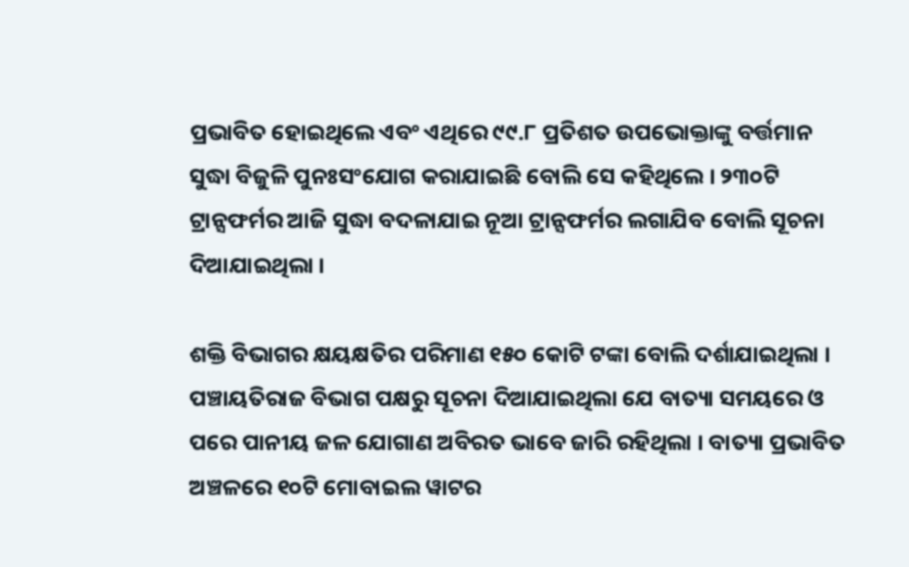ପ୍ରଭାବିତ ହୋଇଥିଲେ ଏବଂ ଏଥିରେ ୯୯.୮ ପ୍ରତିଶତ ଉପଭୋକ୍ତାଙ୍କୁ ବର୍ତ୍ତମାନ ସୁଦ୍ଧା ବିଜୁଳି ପୁନଃସଂଯୋଗ କରାଯାଇଛି ବୋଲି ସେ କହିଥିଲେ । ୨୩୦ଟି ଟ୍ରାନ୍ସଫର୍ମର ଆଜି ସୁଦ୍ଧା ବଦଳାଯାଇ ନୂଆ ଟ୍ରାନ୍ସଫର୍ମର ଲଗାଯିବ ବୋଲି ସୂଚନା ଦିଆଯାଇଥିଲା ।

ଶକ୍ତି ବିଭାଗର କ୍ଷୟକ୍ଷତିର ପରିମାଣ ୧୫୦ କୋଟି ଟଙ୍କା ବୋଲି ଦର୍ଶାଯାଇଥିଲା । ପଞ୍ଚାୟତିରାଜ ବିଭାଗ ପକ୍ଷରୁ ସୂଚନା ଦିଆଯାଇଥିଲା ଯେ ବାତ୍ୟା ସମୟରେ ଓ ପରେ ପାନୀୟ ଜଳ ଯୋଗାଣ ଅବିରତ ଭାବେ ଜାରି ରହିଥିଲା । ବାତ୍ୟା ପ୍ରଭାବିତ ଅଞ୍ଚଳରେ ୧୦ଟି ମୋବାଇଲ ୱାଟର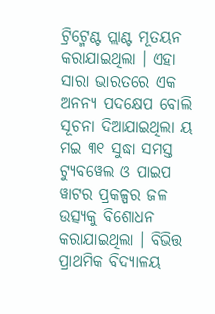ଟ୍ରିଟ୍ମେଣ୍ଟ ପ୍ଲାଣ୍ଟ ମୂତୟନ କରାଯାଇଥିଲା । ଏହା ସାରା ଭାରତରେ ଏକ ଅନନ୍ୟ ପଦକ୍ଷେପ ବୋଲି ସୂଚନା ଦିଆଯାଇଥିଲା ୟ ମଇ ୩୧ ସୁଦ୍ଧା ସମସ୍ତ ଟ୍ୟୁବୱେଲ ଓ ପାଇପ ୱାଟର ପ୍ରକଳ୍ପର ଜଳ ଉତ୍ସ୍ୟକୁ ବିଶୋଧନ କରାଯାଇଥିଲା । ବିଭିତ୍ତ ପ୍ରାଥମିକ ବିଦ୍ୟାଳୟ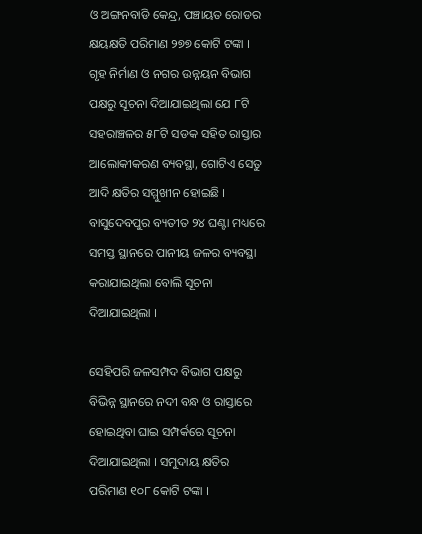ଓ ଅଙ୍ଗନବାଡି କେନ୍ଦ୍ର, ପଞ୍ଚାୟତ ରୋଡର କ୍ଷୟକ୍ଷତି ପରିମାଣ ୨୭୭ କୋଟି ଟଙ୍କା । ଗୃହ ନିର୍ମାଣ ଓ ନଗର ଉନ୍ନୟନ ବିଭାଗ ପକ୍ଷରୁ ସୂଚନା ଦିଆଯାଇଥିଲା ଯେ ୮ଟି ସହରାଞ୍ଚଳର ୫୮ଟି ସଡକ ସହିତ ରାସ୍ତାର ଆଲୋକୀକରଣ ବ୍ୟବସ୍ଥା, ଗୋଟିଏ ସେତୁ ଆଦି କ୍ଷତିର ସମ୍ମୁଖୀନ ହୋଇଛି । ବାସୁଦେବପୁର ବ୍ୟତୀତ ୨୪ ଘଣ୍ଟା ମଧ୍ୟରେ ସମସ୍ତ ସ୍ଥାନରେ ପାନୀୟ ଜଳର ବ୍ୟବସ୍ଥା କରାଯାଇଥିଲା ବୋଲି ସୂଚନା ଦିଆଯାଇଥିଲା ।

ସେହିପରି ଜଳସମ୍ପଦ ବିଭାଗ ପକ୍ଷରୁ ବିଭିନ୍ନ ସ୍ଥାନରେ ନଦୀ ବନ୍ଧ ଓ ରାସ୍ତାରେ ହୋଇଥିବା ଘାଇ ସମ୍ପର୍କରେ ସୂଚନା ଦିଆଯାଇଥିଲା । ସମୁଦାୟ କ୍ଷତିର ପରିମାଣ ୧୦୮ କୋଟି ଟଙ୍କା ।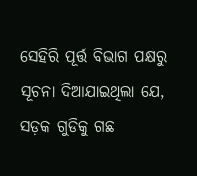ସେହିରି ପୂର୍ତ୍ତ ବିଭାଗ ପକ୍ଷରୁ ସୂଚନା ଦିଆଯାଇଥିଲା ଯେ, ସଡ଼କ ଗୁଡିକୁ ଗଛ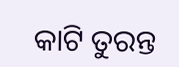କାଟି ତୁରନ୍ତ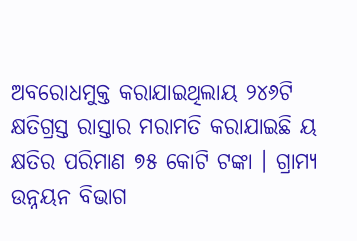ଅବରୋଧମୁକ୍ତ କରାଯାଇଥିଲାୟ ୨୪୬ଟି କ୍ଷତିଗ୍ରସ୍ତ ରାସ୍ତାର ମରାମତି କରାଯାଇଛି ୟ କ୍ଷତିର ପରିମାଣ ୭୫ କୋଟି ଟଙ୍କା । ଗ୍ରାମ୍ୟ ଉନ୍ନୟନ ବିଭାଗ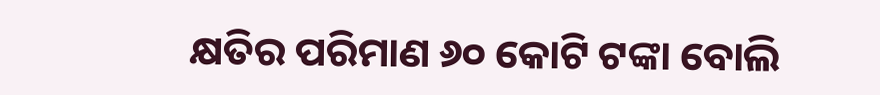କ୍ଷତିର ପରିମାଣ ୬୦ କୋଟି ଟଙ୍କା ବୋଲି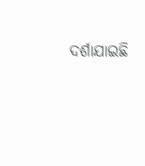ଦର୍ଶାଯାଇଛି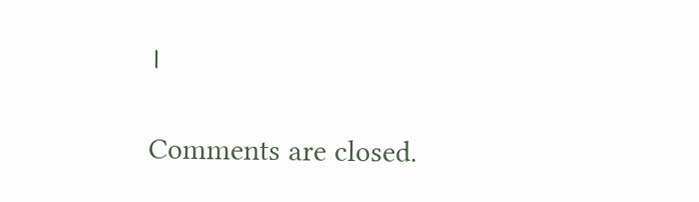।

Comments are closed.